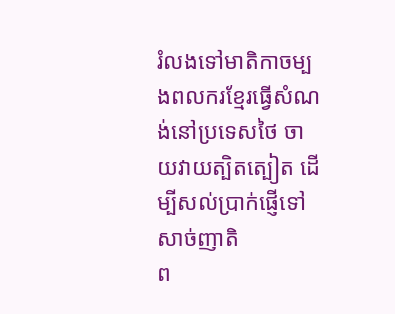រំលងទៅមាតិកាចម្បងពលករខ្មែរធ្វើសំណង់នៅប្រទេសថៃ ចាយវាយត្បិតត្បៀត ដើម្បីសល់ប្រាក់ផ្ញើទៅសាច់ញាតិ
ព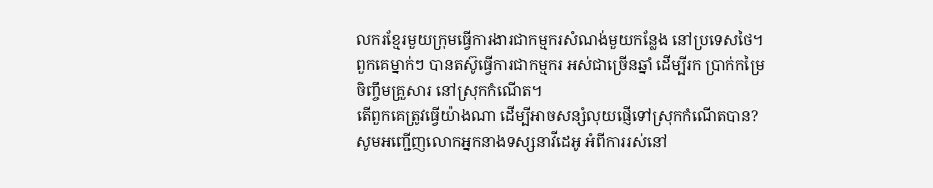លករខ្មែរមួយក្រុមធ្វើការងារជាកម្មករសំណង់មួយកន្លែង នៅប្រទេសថៃ។ ពួកគេម្នាក់ៗ បានតស៊ូធ្វើការជាកម្មករ អស់ជាច្រើនឆ្នាំ ដើម្បីរក ប្រាក់កម្រៃ ចិញ្ចឹមគ្រួសារ នៅស្រុកកំណើត។
តើពួកគេត្រូវធ្វើយ៉ាងណា ដើម្បីអាចសន្សំលុយផ្ញើទៅស្រុកកំណើតបាន?
សូមអញ្ជើញលោកអ្នកនាងទស្សនាវីដេអូ អំពីការរស់នៅ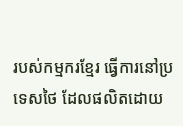របស់កម្មករខ្មែរ ធ្វើការនៅប្រទេសថៃ ដែលផលិតដោយ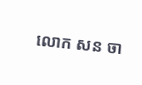លោក សន ចា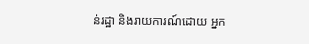ន់រដ្ឋា និងរាយការណ៍ដោយ អ្នក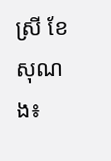ស្រី ខែ សុណង៖